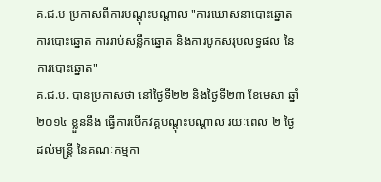គ.ជ.ប ប្រកាសពីការបណ្តុះបណ្តាល "ការឃោសនាបោះឆ្នោត ការបោះឆ្នោត ការរាប់សន្លឹកឆ្នោត និងការបូកសរុបលទ្ធផល នៃការបោះឆ្នោត"
គ.ជ.ប. បានប្រកាសថា នៅថ្ងៃទី២២ និងថ្ងៃទី២៣ ខែមេសា ឆ្នាំ២០១៤ ខ្លួននឹង ធ្វើការបើកវគ្គបណ្តុះបណ្តាល រយៈពេល ២ ថ្ងៃ ដល់មន្ត្រី នៃគណៈកម្មកា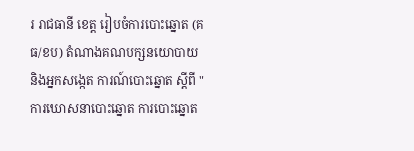រ រាជធានី ខេត្ត រៀបចំការបោះឆ្នោត (គធ/ខប) តំណាងគណបក្សនយោបាយ និងអ្នកសង្កេត ការណ៍បោះឆ្នោត ស្តីពី "ការឃោសនាបោះឆ្នោត ការបោះឆ្នោត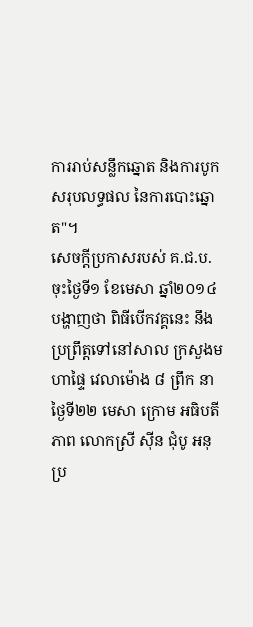ការរាប់សន្លឹកឆ្នោត និងការបូកសរុបលទ្ធផល នៃការបោះឆ្នោត"។
សេចក្តីប្រកាសរបស់ គ.ជ.ប. ចុះថ្ងៃទី១ ខែមេសា ឆ្នាំ២០១៤ បង្ហាញថា ពិធីបើកវគ្គនេះ នឹងប្រព្រឹត្តទៅនៅសាល ក្រសួងមហាផ្ទៃ វេលាម៉ោង ៨ ព្រឹក នាថ្ងៃទី២២ មេសា ក្រោម អធិបតីភាព លោកស្រី ស៊ីន ជុំបូ អនុប្រ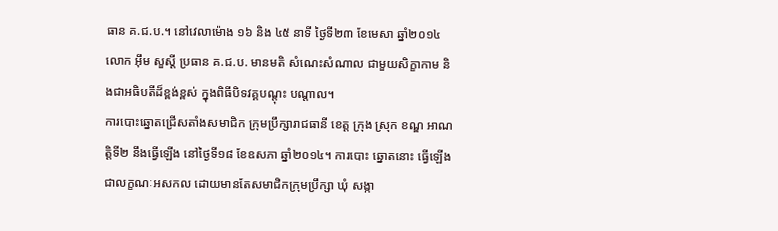ធាន គ.ជ.ប.។ នៅវេលាម៉ោង ១៦ និង ៤៥ នាទី ថ្ងៃទី២៣ ខែមេសា ឆ្នាំ២០១៤ លោក អ៊ឹម សួស្តី ប្រធាន គ.ជ.ប. មានមតិ សំណេះសំណាល ជាមួយសិក្ខាកាម និងជាអធិបតីដ៏ខ្ពង់ខ្ពស់ ក្នុងពិធីបិទវគ្គបណ្តុះ បណ្តាល។
ការបោះឆ្នោតជ្រើសតាំងសមាជិក ក្រុមប្រឹក្សារាជធានី ខេត្ត ក្រុង ស្រុក ខណ្ឌ អាណត្តិទី២ នឹងធ្វើឡើង នៅថ្ងៃទី១៨ ខែឧសភា ឆ្នាំ២០១៤។ ការបោះ ឆ្នោតនោះ ធ្វើឡើង ជាលក្ខណៈអសកល ដោយមានតែសមាជិកក្រុមប្រឹក្សា ឃុំ សង្កា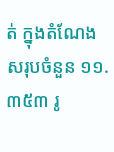ត់ ក្នុងតំណែង សរុបចំនួន ១១.៣៥៣ រូ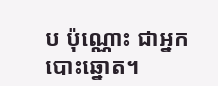ប ប៉ុណ្ណោះ ជាអ្នកបោះឆ្នោត។